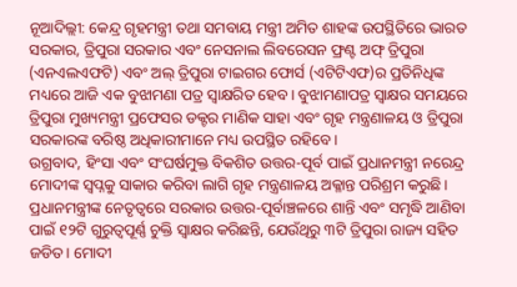ନୂଆଦିଲ୍ଲୀ: କେନ୍ଦ୍ର ଗୃହମନ୍ତ୍ରୀ ତଥା ସମବାୟ ମନ୍ତ୍ରୀ ଅମିତ ଶାହଙ୍କ ଉପସ୍ଥିତିରେ ଭାରତ ସରକାର, ତ୍ରିପୁରା ସରକାର ଏବଂ ନେସନାଲ ଲିବରେସନ ଫ୍ରଣ୍ଟ ଅଫ୍ ତ୍ରିପୁରା (ଏନଏଲଏଫଟି) ଏବଂ ଅଲ୍ ତ୍ରିପୁରା ଟାଇଗର ଫୋର୍ସ (ଏଟିଟିଏଫ)ର ପ୍ରତିନିଧିଙ୍କ ମଧ୍ୟରେ ଆଜି ଏକ ବୁଝାମଣା ପତ୍ର ସ୍ୱାକ୍ଷରିତ ହେବ। ବୁଝାମଣାପତ୍ର ସ୍ୱାକ୍ଷର ସମୟରେ ତ୍ରିପୁରା ମୁଖ୍ୟମନ୍ତ୍ରୀ ପ୍ରଫେସର ଡକ୍ଟର ମାଣିକ ସାହା ଏବଂ ଗୃହ ମନ୍ତ୍ରଣାଳୟ ଓ ତ୍ରିପୁରା ସରକାରଙ୍କ ବରିଷ୍ଠ ଅଧିକାରୀମାନେ ମଧ୍ୟ ଉପସ୍ଥିତ ରହିବେ।
ଉଗ୍ରବାଦ, ହିଂସା ଏବଂ ସଂଘର୍ଷମୁକ୍ତ ବିକଶିତ ଉତ୍ତର-ପୂର୍ବ ପାଇଁ ପ୍ରଧାନମନ୍ତ୍ରୀ ନରେନ୍ଦ୍ର ମୋଦୀଙ୍କ ସ୍ୱପ୍ନକୁ ସାକାର କରିବା ଲାଗି ଗୃହ ମନ୍ତ୍ରଣାଳୟ ଅକ୍ଳାନ୍ତ ପରିଶ୍ରମ କରୁଛି। ପ୍ରଧାନମନ୍ତ୍ରୀଙ୍କ ନେତୃତ୍ୱରେ ସରକାର ଉତ୍ତର-ପୂର୍ବାଞ୍ଚଳରେ ଶାନ୍ତି ଏବଂ ସମୃଦ୍ଧି ଆଣିବା ପାଇଁ ୧୨ଟି ଗୁରୁତ୍ୱପୂର୍ଣ୍ଣ ଚୁକ୍ତି ସ୍ୱାକ୍ଷର କରିଛନ୍ତି, ଯେଉଁଥିରୁ ୩ଟି ତ୍ରିପୁରା ରାଜ୍ୟ ସହିତ ଜଡିତ। ମୋଦୀ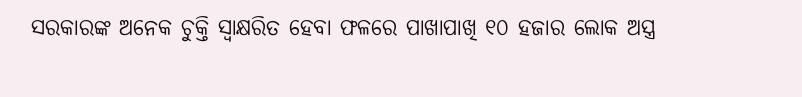ସରକାରଙ୍କ ଅନେକ ଚୁକ୍ତି ସ୍ୱାକ୍ଷରିତ ହେବା ଫଳରେ ପାଖାପାଖି ୧୦ ହଜାର ଲୋକ ଅସ୍ତ୍ର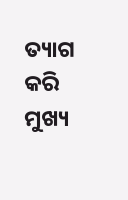ତ୍ୟାଗ କରି ମୁଖ୍ୟ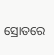ସ୍ରୋତରେ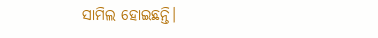ସାମିଲ ହୋଇଛନ୍ତି।